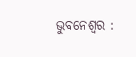ଭୁବନେଶ୍ୱର :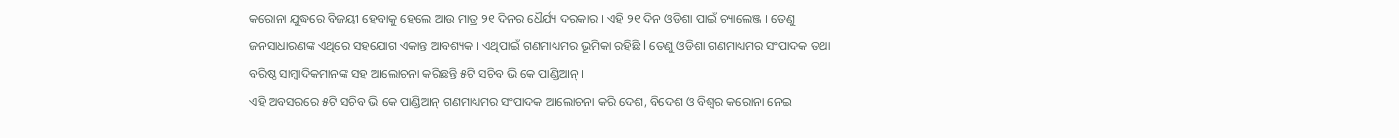କରୋନା ଯୁଦ୍ଧରେ ବିଜୟୀ ହେବାକୁ ହେଲେ ଆଉ ମାତ୍ର ୨୧ ଦିନର ଧୈର୍ଯ୍ୟ ଦରକାର । ଏହି ୨୧ ଦିନ ଓଡିଶା ପାଇଁ ଚ୍ୟାଲେଞ୍ଜ । ତେଣୁ ଜନସାଧାରଣଙ୍କ ଏଥିରେ ସହଯୋଗ ଏକାନ୍ତ ଆବଶ୍ୟକ । ଏଥିପାଇଁ ଗଣମାଧ୍ୟମର ଭୂମିକା ରହିଛି l ତେଣୁ ଓଡିଶା ଗଣମାଧ୍ୟମର ସଂପାଦକ ତଥା ବରିଷ୍ଠ ସାମ୍ବାଦିକମାନଙ୍କ ସହ ଆଲୋଚନା କରିଛନ୍ତି ୫ଟି ସଚିବ ଭି କେ ପାଣ୍ଡିଆନ୍ ।
ଏହି ଅବସରରେ ୫ଟି ସଚିବ ଭି କେ ପାଣ୍ଡିଆନ୍ ଗଣମାଧ୍ୟମର ସଂପାଦକ ଆଲୋଚନା କରି ଦେଶ, ବିଦେଶ ଓ ବିଶ୍ୱର କରୋନା ନେଇ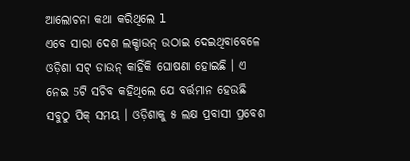ଆଲୋଚନା କଥା କରିଥିଲେ l
ଏବେ ସାରା ଦେଶ ଲକ୍ଡାଉନ୍ ଉଠାଇ ଦେଇଥିବାବେଳେ ଓଡ଼ିଶା ସଟ୍ ଡାଉନ୍ କାହିଁକି ଘୋଷଣା ହୋଇଛି । ଏ ନେଇ 5ଟି ସଚିବ କହିଥିଲେ ଯେ ବର୍ତ୍ତମାନ ହେଉଛି ସବୁଠୁ ପିକ୍ ସମୟ । ଓଡ଼ିଶାକୁ ୫ ଲକ୍ଷ ପ୍ରବାସୀ ପ୍ରବେଶ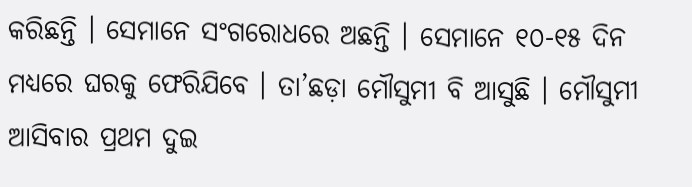କରିଛନ୍ତି । ସେମାନେ ସଂଗରୋଧରେ ଅଛନ୍ତି । ସେମାନେ ୧୦-୧୫ ଦିନ ମଧ୍ୟରେ ଘରକୁ ଫେରିଯିବେ । ତା’ଛଡ଼ା ମୌସୁମୀ ବି ଆସୁଛି । ମୌସୁମୀ ଆସିବାର ପ୍ରଥମ ଦୁଇ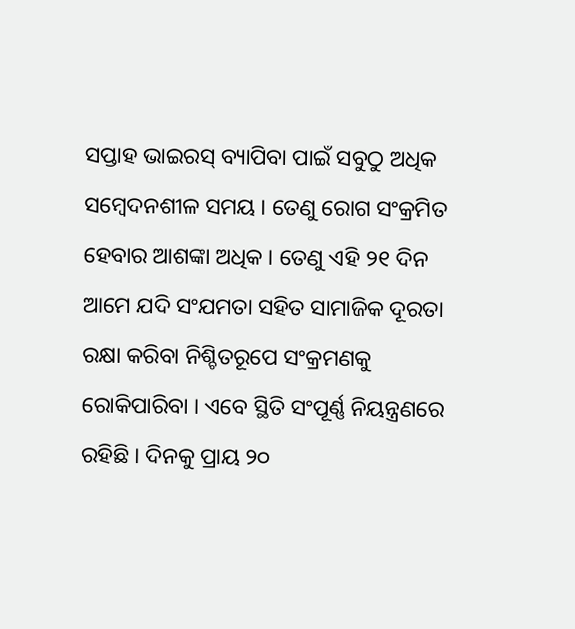ସପ୍ତାହ ଭାଇରସ୍ ବ୍ୟାପିବା ପାଇଁ ସବୁଠୁ ଅଧିକ ସମ୍ବେଦନଶୀଳ ସମୟ । ତେଣୁ ରୋଗ ସଂକ୍ରମିତ ହେବାର ଆଶଙ୍କା ଅଧିକ । ତେଣୁ ଏହି ୨୧ ଦିନ ଆମେ ଯଦି ସଂଯମତା ସହିତ ସାମାଜିକ ଦୂରତା ରକ୍ଷା କରିବା ନିଶ୍ଚିତରୂପେ ସଂକ୍ରମଣକୁ ରୋକିପାରିବା । ଏବେ ସ୍ଥିତି ସଂପୂର୍ଣ୍ଣ ନିୟନ୍ତ୍ରଣରେ ରହିଛି । ଦିନକୁ ପ୍ରାୟ ୨୦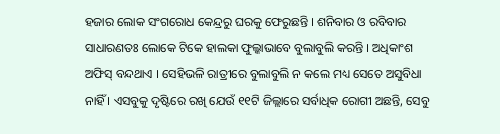ହଜାର ଲୋକ ସଂଗରୋଧ କେନ୍ଦ୍ରରୁ ଘରକୁ ଫେରୁଛନ୍ତି । ଶନିବାର ଓ ରବିବାର ସାଧାରଣତଃ ଲୋକେ ଟିକେ ହାଲକା ଫୁଲ୍କାଭାବେ ବୁଲାବୁଲି କରନ୍ତି । ଅଧିକାଂଶ ଅଫିସ୍ ବନ୍ଦଥାଏ । ସେହିଭଳି ରାତ୍ରୀରେ ବୁଲାବୁଲି ନ କଲେ ମଧ୍ୟ ସେତେ ଅସୁବିଧା ନାହିଁ । ଏସବୁକୁ ଦୃଷ୍ଟିରେ ରଖି ଯେଉଁ ୧୧ଟି ଜିଲ୍ଲାରେ ସର୍ବାଧିକ ରୋଗୀ ଅଛନ୍ତି, ସେବୁ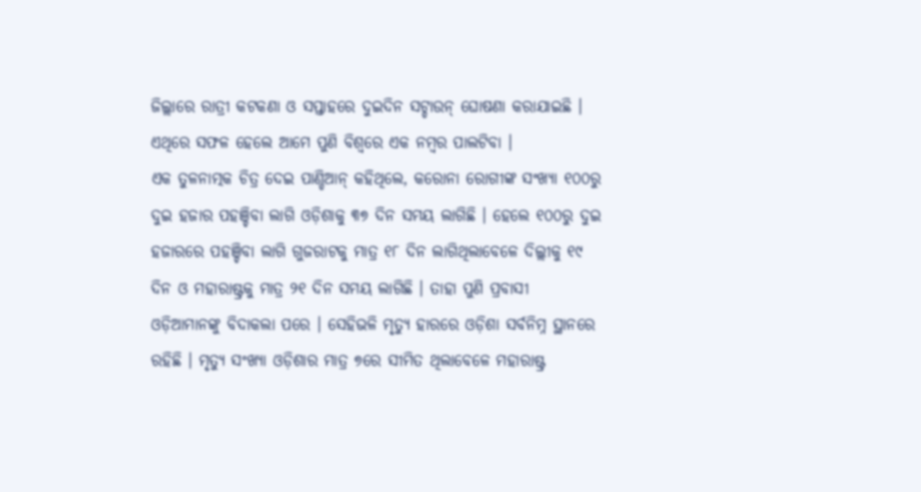ଜିଲ୍ଲାରେ ରାତ୍ରୀ କଟକଣା ଓ ସପ୍ତାହରେ ଦୁଇଦିନ ସଟ୍ଡାଉନ୍ ଘୋଷଣା କରାଯାଇଛି । ଏଥିରେ ସଫଳ ହେଲେ ଆମେ ପୁଣି ବିଶ୍ୱରେ ଏକ ନମ୍ବର ପାଲଟିବା ।
ଏକ ତୁଳନାତ୍ମକ ଚିତ୍ର ଦେଇ ପାଣ୍ଡିଆନ୍ କହିଥିଲେ, କରୋନା ରୋଗୀଙ୍କ ସଂଖ୍ୟା ୧୦୦ରୁ ଦୁଇ ହଜାର ପହଞ୍ଚିବା ଲାଗି ଓଡ଼ିଶାକୁ ୩୭ ଦିନ ସମୟ ଲାଗିଛି । ହେଲେ ୧୦୦ରୁ ଦୁଇ ହଜାରରେ ପହଞ୍ଚିବା ଲାଗି ଗୁଜରାଟକୁ ମାତ୍ର ୧୮ ଦିନ ଲାଗିଥିଲାବେଳେ ଦିଲ୍ଲୀକୁ ୧୯ ଦିନ ଓ ମହାରାଷ୍ଟ୍ରକୁ ମାତ୍ର ୨୧ ଦିନ ସମୟ ଲାଗିଛି । ତାହା ପୁଣି ପ୍ରବାସୀ ଓଡ଼ିଆମାନଙ୍କୁ ବିଦାକଲା ପରେ । ସେହିଭଳି ମୃତ୍ୟୁ ହାରରେ ଓଡ଼ିଶା ସର୍ବନିମ୍ନ ସ୍ଥାନରେ ରହିଛି । ମୃତ୍ୟୁ ସଂଖ୍ୟା ଓଡ଼ିଶାର ମାତ୍ର ୭ରେ ସୀମିତ ଥିଲାବେଳେ ମହାରାଷ୍ଟ୍ର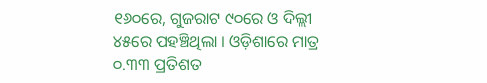୧୬୦ରେ, ଗୁଜରାଟ ୯୦ରେ ଓ ଦିଲ୍ଲୀ ୪୫ରେ ପହଞ୍ଚିଥିଲା । ଓଡ଼ିଶାରେ ମାତ୍ର ୦.୩୩ ପ୍ରତିଶତ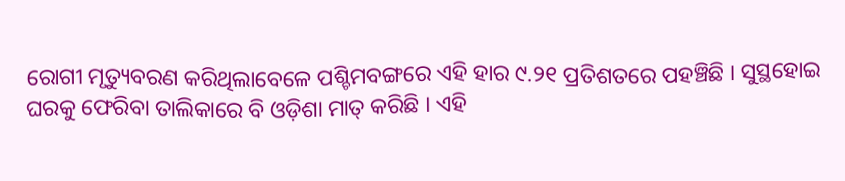ରୋଗୀ ମୃତ୍ୟୁବରଣ କରିଥିଲାବେଳେ ପଶ୍ଚିମବଙ୍ଗରେ ଏହି ହାର ୯.୨୧ ପ୍ରତିଶତରେ ପହଞ୍ଚିଛି । ସୁସ୍ଥହୋଇ ଘରକୁ ଫେରିବା ତାଲିକାରେ ବି ଓଡ଼ିଶା ମାତ୍ କରିଛି । ଏହି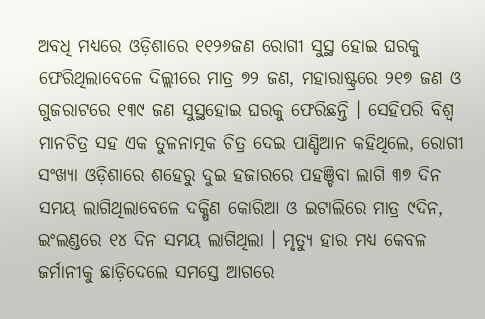ଅବଧି ମଧ୍ୟରେ ଓଡ଼ିଶାରେ ୧୧୨୬ଜଣ ରୋଗୀ ସୁସ୍ଥ ହୋଇ ଘରକୁ ଫେରିଥିଲାବେଳେ ଦିଲ୍ଲୀରେ ମାତ୍ର ୭୨ ଜଣ, ମହାରାଷ୍ଟ୍ରରେ ୨୧୭ ଜଣ ଓ ଗୁଜରାଟରେ ୧୩୯ ଜଣ ସୁସ୍ଥହୋଇ ଘରକୁ ଫେରିଛନ୍ତି । ସେହିପରି ବିଶ୍ୱ ମାନଚିତ୍ର ସହ ଏକ ତୁଳନାତ୍ମକ ଚିତ୍ର ଦେଇ ପାଣ୍ଡିଆନ କହିଥିଲେ, ରୋଗୀ ସଂଖ୍ୟା ଓଡ଼ିଶାରେ ଶହେରୁ ଦୁଇ ହଜାରରେ ପହଞ୍ଚିବା ଲାଗି ୩୭ ଦିନ ସମୟ ଲାଗିଥିଲାବେଳେ ଦକ୍ଷିଣ କୋରିଆ ଓ ଇଟାଲିରେ ମାତ୍ର ୯ଦିନ, ଇଂଲଣ୍ଡରେ ୧୪ ଦିନ ସମୟ ଲାଗିଥିଲା । ମୃତ୍ୟୁ ହାର ମଧ୍ୟ କେବଳ ଜର୍ମାନୀକୁ ଛାଡ଼ିଦେଲେ ସମସ୍ତେ ଆଗରେ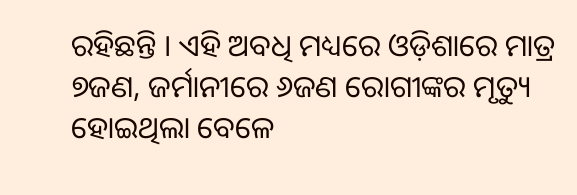ରହିଛନ୍ତି । ଏହି ଅବଧି ମଧ୍ୟରେ ଓଡ଼ିଶାରେ ମାତ୍ର ୭ଜଣ, ଜର୍ମାନୀରେ ୬ଜଣ ରୋଗୀଙ୍କର ମୃତ୍ୟୁ ହୋଇଥିଲା ବେଳେ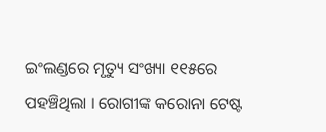ଇଂଲଣ୍ଡରେ ମୃତ୍ୟୁ ସଂଖ୍ୟା ୧୧୫ରେ ପହଞ୍ଚିଥିଲା । ରୋଗୀଙ୍କ କରୋନା ଟେଷ୍ଟ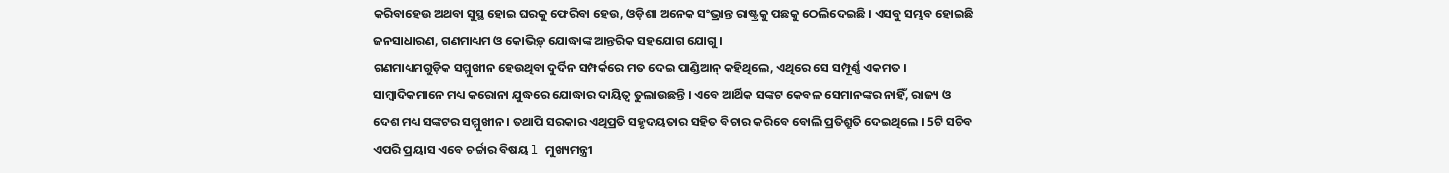କରିବାହେଉ ଅଥବା ସୁସ୍ଥ ହୋଇ ଘରକୁ ଫେରିବା ହେଉ, ଓଡ଼ିଶା ଅନେକ ସଂଭ୍ରାନ୍ତ ରାଷ୍ଟ୍ରକୁ ପଛକୁ ଠେଲିଦେଇଛି । ଏସବୁ ସମ୍ଭବ ହୋଇଛି ଜନସାଧାରଣ, ଗଣମାଧ୍ୟମ ଓ କୋଭିଡ଼୍ ଯୋଦ୍ଧାଙ୍କ ଆନ୍ତରିକ ସହଯୋଗ ଯୋଗୁ ।
ଗଣମାଧ୍ୟମଗୁଡ଼ିକ ସମ୍ମୁଖୀନ ହେଉଥିବା ଦୁର୍ଦିନ ସମ୍ପର୍କରେ ମତ ଦେଇ ପାଣ୍ଡିଆନ୍ କହିଥିଲେ, ଏଥିରେ ସେ ସମ୍ପୂର୍ଣ୍ଣ ଏକମତ । ସାମ୍ବାଦିକମାନେ ମଧ୍ୟ କରୋନା ଯୁଦ୍ଧରେ ଯୋଦ୍ଧାର ଦାୟିତ୍ୱ ତୁଲାଉଛନ୍ତି । ଏବେ ଆର୍ଥିକ ସଙ୍କଟ କେବଳ ସେମାନଙ୍କର ନାହିଁ, ରାଜ୍ୟ ଓ ଦେଶ ମଧ୍ୟ ସଙ୍କଟର ସମ୍ମୁଖୀନ । ତଥାପି ସରକାର ଏଥିପ୍ରତି ସହୃଦୟତାର ସହିତ ବିଚାର କରିବେ ବୋଲି ପ୍ରତିଶ୍ରୁତି ଦେଇଥିଲେ । 5ଟି ସଚିବ ଏପରି ପ୍ରୟାସ ଏବେ ଚର୍ଚ୍ଚାର ବିଷୟ l ମୁଖ୍ୟମନ୍ତ୍ରୀ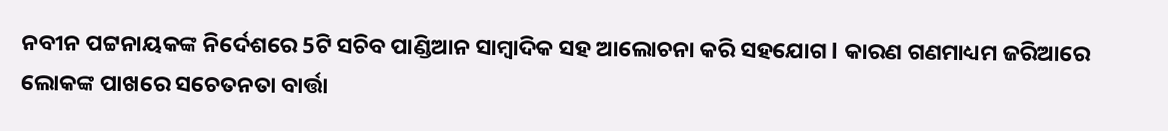ନବୀନ ପଟ୍ଟନାୟକଙ୍କ ନିର୍ଦେଶରେ 5ଟି ସଚିବ ପାଣ୍ଡିଆନ ସାମ୍ବାଦିକ ସହ ଆଲୋଚନା କରି ସହଯୋଗ l କାରଣ ଗଣମାଧ୍ୟମ ଜରିଆରେ ଲୋକଙ୍କ ପାଖରେ ସଚେତନତା ବାର୍ତ୍ତା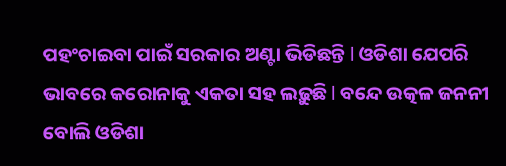ପହଂଚାଇବା ପାଇଁ ସରକାର ଅଣ୍ଟା ଭିଡିଛନ୍ତି l ଓଡିଶା ଯେପରି ଭାବରେ କରୋନାକୁ ଏକତା ସହ ଲଢ଼ୁଛି l ବନ୍ଦେ ଉତ୍କଳ ଜନନୀ ବୋଲି ଓଡିଶା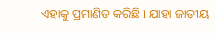ଏହାକୁ ପ୍ରମାଣିତ କରିଛି l ଯାହା ଜାତୀୟ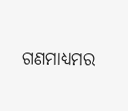ଗଣମାଧ୍ୟମର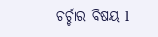ଚର୍ଚ୍ଚାର ବିଷୟ l